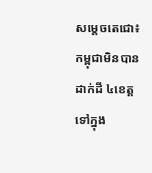សម្តេចតេជោ៖ កម្ពុជាមិនបានដាក់ដី ៤ខេត្ត ទៅក្នុង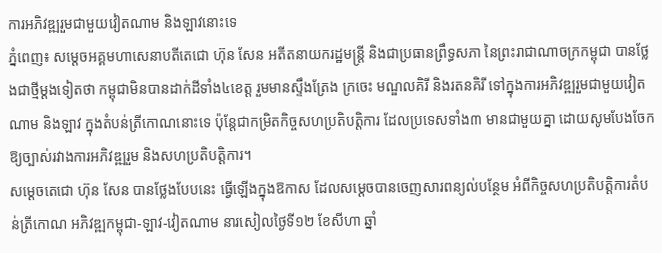ការអភិវឌ្ឍរួមជាមួយវៀតណាម និងឡាវនោះទេ
ភ្នំពេញ៖ សម្តេចអគ្គមហាសេនាបតីតេជោ ហ៊ុន សែន អតីតនាយករដ្ឋមន្រ្តី និងជាប្រធានព្រឹទ្ធសភា នៃព្រះរាជាណាចក្រកម្ពុជា បានថ្លែងជាថ្មីម្តងទៀតថា កម្ពុជាមិនបានដាក់ដីទាំង៤ខេត្ត រួមមានស្ទឹងត្រែង ក្រចេះ មណ្ឌលគិរី និងរតនគិរី ទៅក្នុងការអភិវឌ្ឍរួមជាមួយវៀតណាម និងឡាវ ក្នុងតំបន់ត្រីកោណនោះទេ ប៉ុន្តែជាកម្រិតកិច្ចសហប្រតិបត្តិការ ដែលប្រទេសទាំង៣ មានជាមួយគ្នា ដោយសូមបែងចែកឱ្យច្បាស់រវាងការអភិវឌ្ឍរួម និងសហប្រតិបត្តិការ។
សម្តេចតេជោ ហ៊ុន សែន បានថ្លែងបែបនេះ ធ្វើឡើងក្នុងឱកាស ដែលសម្តេចបានចេញសារពន្យល់បន្ថែម អំពីកិច្ចសហប្រតិបត្តិការតំបន់ត្រីកោណ អភិវឌ្ឍកម្ពុជា-ឡាវ-វៀតណាម នារសៀលថ្ងៃទី១២ ខែសីហា ឆ្នាំ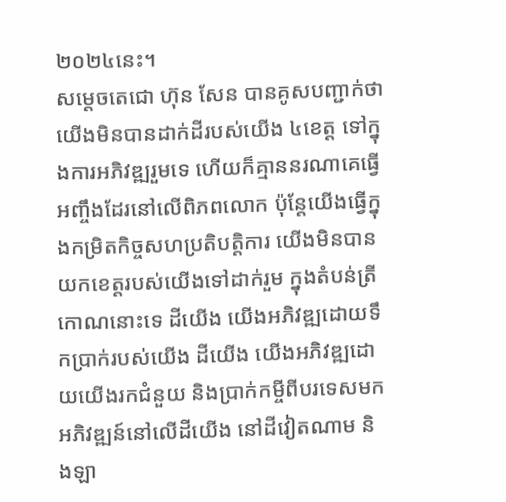២០២៤នេះ។
សម្តេចតេជោ ហ៊ុន សែន បានគូសបញ្ជាក់ថា យើងមិនបានដាក់ដីរបស់យើង ៤ខេត្ត ទៅក្នុងការអភិវឌ្ឍរួមទេ ហើយក៏គ្មាននរណាគេធ្វើអញ្ចឹងដែរនៅលើពិភពលោក ប៉ុន្តែយើងធ្វើក្នុងកម្រិតកិច្ចសហប្រតិបត្តិការ យើងមិនបានយកខេត្តរបស់យើងទៅដាក់រួម ក្នុងតំបន់ត្រីកោណនោះទេ ដីយើង យើងអភិវឌ្ឍដោយទឹកប្រាក់របស់យើង ដីយើង យើងអភិវឌ្ឍដោយយើងរកជំនួយ និងប្រាក់កម្ចីពីបរទេសមកអភិវឌ្ឍន៍នៅលើដីយើង នៅដីវៀតណាម និងឡា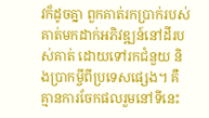វក៏ដូចគ្នា ពួកគាត់រកប្រាក់របស់គាត់មកដាក់អភិវឌ្ឍន៍នៅដីរបស់គាត់ ដោយទៅរកជំនួយ និងប្រាកម្ចីពីប្រទេសផ្សេង។ គឺគ្មានការចែកផលរួមនៅទីនេះ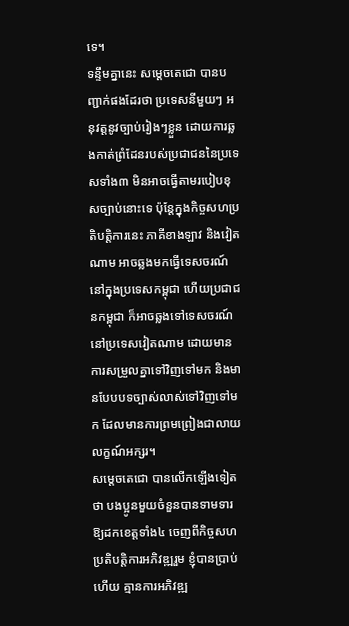ទេ។
ទន្ទឹមគ្នានេះ សម្តេចតេជោ បានបញ្ជាក់ផងដែរថា ប្រទេសនីមួយៗ អនុវត្តនូវច្បាប់រៀងៗខ្លួន ដោយការឆ្លងកាត់ព្រំដែនរបស់ប្រជាជននៃប្រទេសទាំង៣ មិនអាចធ្វើតាមរបៀបខុសច្បាប់នោះទេ ប៉ុន្តែក្នុងកិច្ចសហប្រតិបត្តិការនេះ ភាគីខាងឡាវ និងវៀតណាម អាចឆ្លងមកធ្វើទេសចរណ៍នៅក្នុងប្រទេសកម្ពុជា ហើយប្រជាជនកម្ពុជា ក៏អាចឆ្លងទៅទេសចរណ៍ នៅប្រទេសវៀតណាម ដោយមានការសម្រួលគ្នាទៅវិញទៅមក និងមានបែបបទច្បាស់លាស់ទៅវិញទៅមក ដែលមានការព្រមព្រៀងជាលាយលក្ខណ៍អក្សរ។
សម្តេចតេជោ បានលើកឡើងទៀតថា បងប្អូនមួយចំនួនបានទាមទារឱ្យដកខេត្តទាំង៤ ចេញពីកិច្ចសហប្រតិបត្តិការអភិវឌ្ឍរួម ខ្ញុំបានប្រាប់ហើយ គ្មានការអភិវឌ្ឍ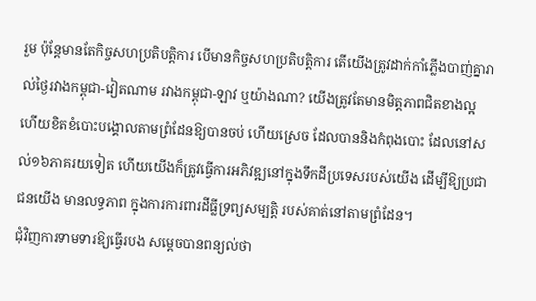រួម ប៉ុន្តែមានតែកិច្ចសហប្រតិបត្តិការ បើមានកិច្ចសហប្រតិបត្តិការ តើយើងត្រូវដាក់កាំភ្លើងបាញ់គ្នារាល់ថ្ងៃរវាងកម្ពុជា-វៀតណាម រវាងកម្ពុជា-ឡាវ ឬយ៉ាងណា? យើងត្រូវតែមានមិត្តភាពជិតខាងល្អ ហើយខិតខំបោះបង្គោលតាមព្រំដែនឱ្យបានចប់ ហើយស្រេច ដែលបាននិងកំពុងបោះ ដែលនៅសល់១៦ភាគរយទៀត ហើយយើងក៏ត្រូវធ្វើការអភិវឌ្ឍនៅក្នុងទឹកដីប្រទេសរបស់យើង ដើម្បីឱ្យប្រជាជនយើង មានលទ្ធភាព ក្នុងការការពារដីធ្លីទ្រព្យសម្បត្តិ របស់គាត់នៅតាមព្រំដែន។
ជុំវិញការទាមទារឱ្យធ្វើរបង សម្តេចបានពន្យល់ថា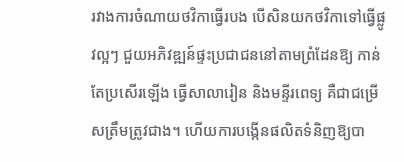រវាងការចំណាយថវិកាធ្វើរបង បើសិនយកថវិកាទៅធ្វើផ្លូវល្អៗ ជួយអភិវឌ្ឍន៍ផ្ទះប្រជាជននៅតាមព្រំដែនឱ្យ កាន់តែប្រសើរឡើង ធ្វើសាលារៀន និងមន្ទីរពេទ្យ គឺជាជម្រើសត្រឹមត្រូវជាង។ ហើយការបង្កើនផលិតទំនិញឱ្យបា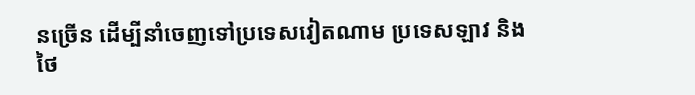នច្រើន ដើម្បីនាំចេញទៅប្រទេសវៀតណាម ប្រទេសឡាវ និងថៃ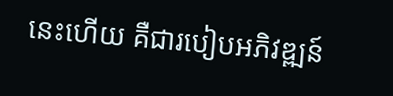នេះហើយ គឺជារបៀបអភិវឌ្ឍន៍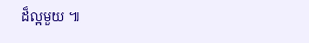ដ៏ល្អមួយ ៕